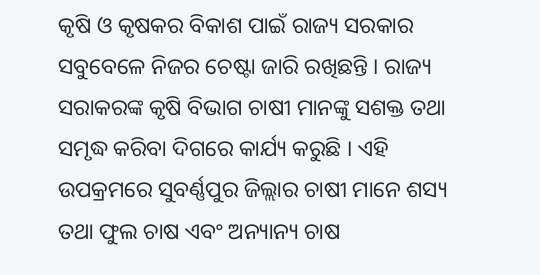କୃଷି ଓ କୃଷକର ବିକାଶ ପାଇଁ ରାଜ୍ୟ ସରକାର ସବୁବେଳେ ନିଜର ଚେଷ୍ଟା ଜାରି ରଖିଛନ୍ତି । ରାଜ୍ୟ ସରାକରଙ୍କ କୃଷି ବିଭାଗ ଚାଷୀ ମାନଙ୍କୁ ସଶକ୍ତ ତଥା ସମୃଦ୍ଧ କରିବା ଦିଗରେ କାର୍ଯ୍ୟ କରୁଛି । ଏହି ଉପକ୍ରମରେ ସୁବର୍ଣ୍ଣପୁର ଜିଲ୍ଲାର ଚାଷୀ ମାନେ ଶସ୍ୟ ତଥା ଫୁଲ ଚାଷ ଏବଂ ଅନ୍ୟାନ୍ୟ ଚାଷ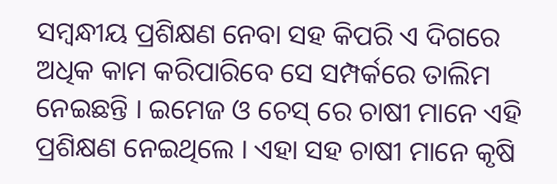ସମ୍ବନ୍ଧୀୟ ପ୍ରଶିକ୍ଷଣ ନେବା ସହ କିପରି ଏ ଦିଗରେ ଅଧିକ କାମ କରିପାରିବେ ସେ ସମ୍ପର୍କରେ ତାଲିମ ନେଇଛନ୍ତି । ଇମେଜ ଓ ଚେସ୍ ରେ ଚାଷୀ ମାନେ ଏହି ପ୍ରଶିକ୍ଷଣ ନେଇଥିଲେ । ଏହା ସହ ଚାଷୀ ମାନେ କୃଷି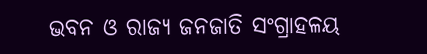ଭବନ ଓ ରାଜ୍ୟ ଜନଜାତି ସଂଗ୍ରାହଳୟ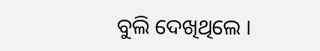ବୁଲି ଦେଖିଥିଲେ ।